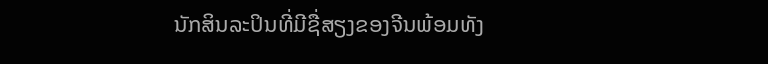ນັກສິນລະປິນທີ່ມີຊື່ສຽງຂອງຈີນພ້ອມທັງ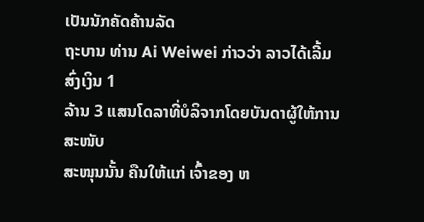ເປັນນັກຄັດຄ້ານລັດ
ຖະບານ ທ່ານ Ai Weiwei ກ່າວວ່າ ລາວໄດ້ເລີ້ມສົ່ງເງິນ 1
ລ້ານ 3 ແສນໂດລາທີ່ບໍລິຈາກໂດຍບັນດາຜູ້ໃຫ້ການສະໜັບ
ສະໜຸນນັ້ນ ຄືນໃຫ້ແກ່ ເຈົ້າຂອງ ຫ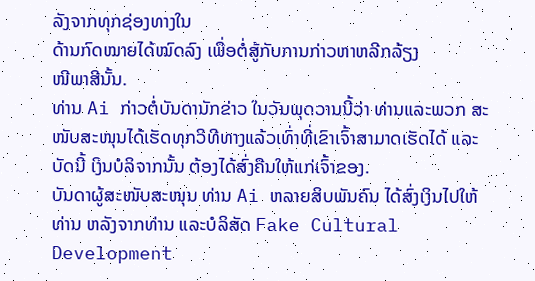ລັງຈາກທຸກຊ່ອງທາງໃນ
ດ້ານກົດໝາຍໄດ້ໝົດລົງ ເພື່ອຕໍ່ສູ້ກັບການກ່າວຫາຫລີກລ້ຽງ
ໜີພາສີນັ້ນ.
ທ່ານ Ai ກ່າວຕໍ່ບັນດານັກຂ່າວ ໃນວັນພຸດວານນີ້ວ່າ ທ່ານແລະພວກ ສະໜັບສະໜຸນໄດ້ເຮັດທຸກວິທີທາງແລ້ວເທົ່າທີ່ເຂົາເຈົ້າສາມາດເຮັດໄດ້ ແລະບັດນີ້ ເງິນບໍລິຈາກນັ້ນ ຕ້ອງໄດ້ສົ່ງຄືນໃຫ້ແກ່ເຈົ້າຂອງ.
ບັນດາຜູ້ສະໜັບສະໜຸນ ທ່ານ Ai ຫລາຍສິບພັນຄົນ ໄດ້ສົ່ງເງິນໄປໃຫ້ທ່ານ ຫລັງຈາກທ່ານ ແລະບໍລິສັດ Fake Cultural Development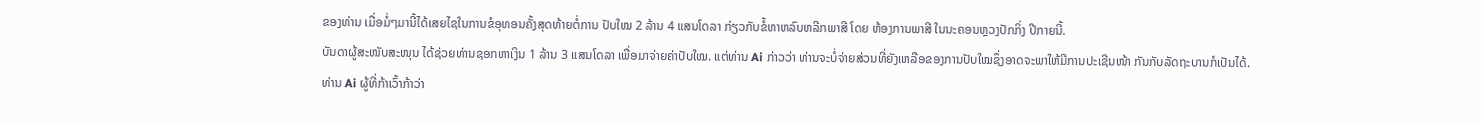ຂອງທ່ານ ເມື່ອມໍ່ໆມານີ້ໄດ້ເສຍໄຊໃນການຂໍອຸທອນຄັ້ງສຸດທ້າຍຕໍ່ການ ປັບໃໝ 2 ລ້ານ 4 ແສນໂດລາ ກ່ຽວກັບຂໍ້ຫາຫລົບຫລີກພາສີ ໂດຍ ຫ້ອງການພາສີ ໃນນະຄອນຫຼວງປັກກິ່ງ ປີກາຍນີ້.
ບັນດາຜູ້ສະໜັບສະໜຸນ ໄດ້ຊ່ວຍທ່ານຊອກຫາເງິນ 1 ລ້ານ 3 ແສນໂດລາ ເພື່ອມາຈ່າຍຄ່າປັບໃໝ. ແຕ່ທ່ານ Ai ກ່າວວ່າ ທ່ານຈະບໍ່ຈ່າຍສ່ວນທີ່ຍັງເຫລືອຂອງການປັບໃໝຊຶ່ງອາດຈະພາໃຫ້ມີການປະເຊີນໜ້າ ກັນກັບລັດຖະບານກໍເປັນໄດ້.
ທ່ານ Ai ຜູ້ທີ່ກ້າເວົ້າກ້າວ່າ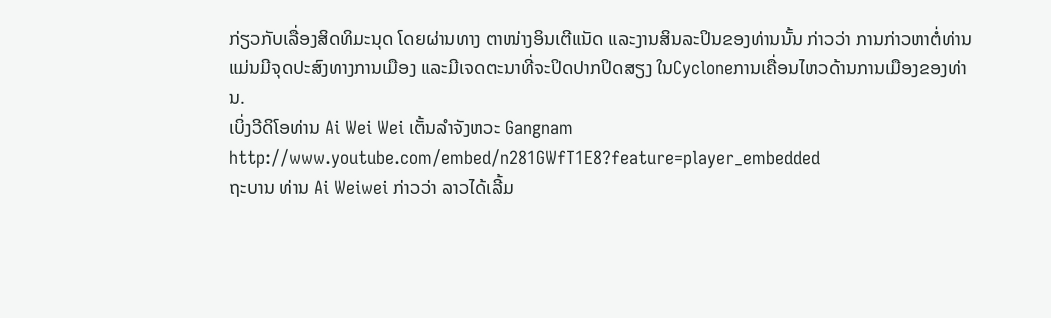ກ່ຽວກັບເລື່ອງສິດທິມະນຸດ ໂດຍຜ່ານທາງ ຕາໜ່າງອິນເຕີແນັດ ແລະງານສິນລະປິນຂອງທ່ານນັ້ນ ກ່າວວ່າ ການກ່າວຫາຕໍ່ທ່ານ ແມ່ນມີຈຸດປະສົງທາງການເມືອງ ແລະມີເຈດຕະນາທີ່ຈະປິດປາກປິດສຽງ ໃນCycloneການເຄື່ອນໄຫວດ້ານການເມືອງຂອງທ່ານ.
ເບິ່ງວີດິໂອທ່ານ Ai Wei Wei ເຕັ້ນລໍາຈັງຫວະ Gangnam
http://www.youtube.com/embed/n281GWfT1E8?feature=player_embedded
ຖະບານ ທ່ານ Ai Weiwei ກ່າວວ່າ ລາວໄດ້ເລີ້ມ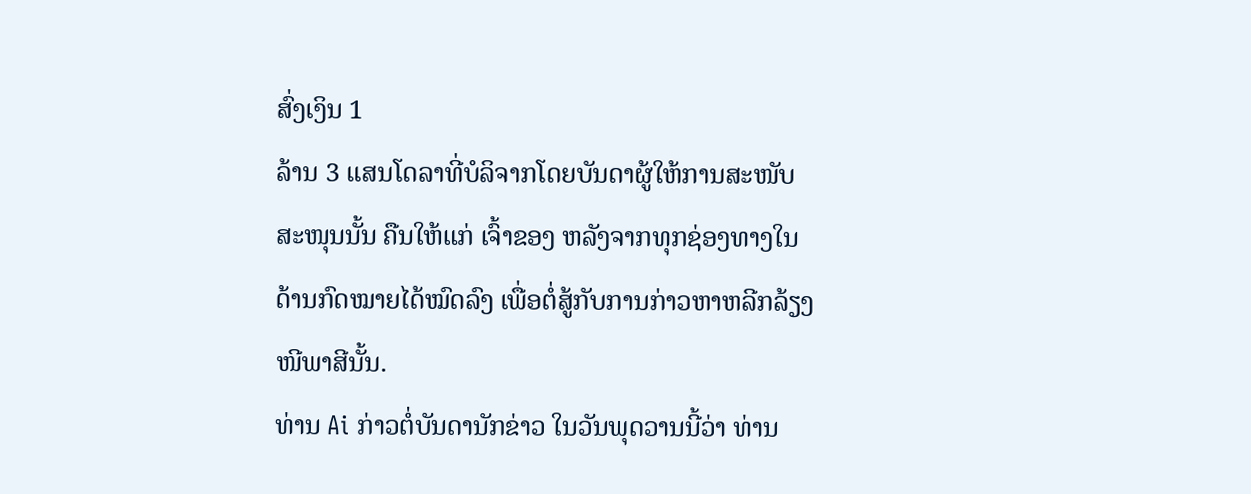ສົ່ງເງິນ 1
ລ້ານ 3 ແສນໂດລາທີ່ບໍລິຈາກໂດຍບັນດາຜູ້ໃຫ້ການສະໜັບ
ສະໜຸນນັ້ນ ຄືນໃຫ້ແກ່ ເຈົ້າຂອງ ຫລັງຈາກທຸກຊ່ອງທາງໃນ
ດ້ານກົດໝາຍໄດ້ໝົດລົງ ເພື່ອຕໍ່ສູ້ກັບການກ່າວຫາຫລີກລ້ຽງ
ໜີພາສີນັ້ນ.
ທ່ານ Ai ກ່າວຕໍ່ບັນດານັກຂ່າວ ໃນວັນພຸດວານນີ້ວ່າ ທ່ານ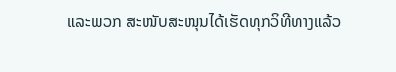ແລະພວກ ສະໜັບສະໜຸນໄດ້ເຮັດທຸກວິທີທາງແລ້ວ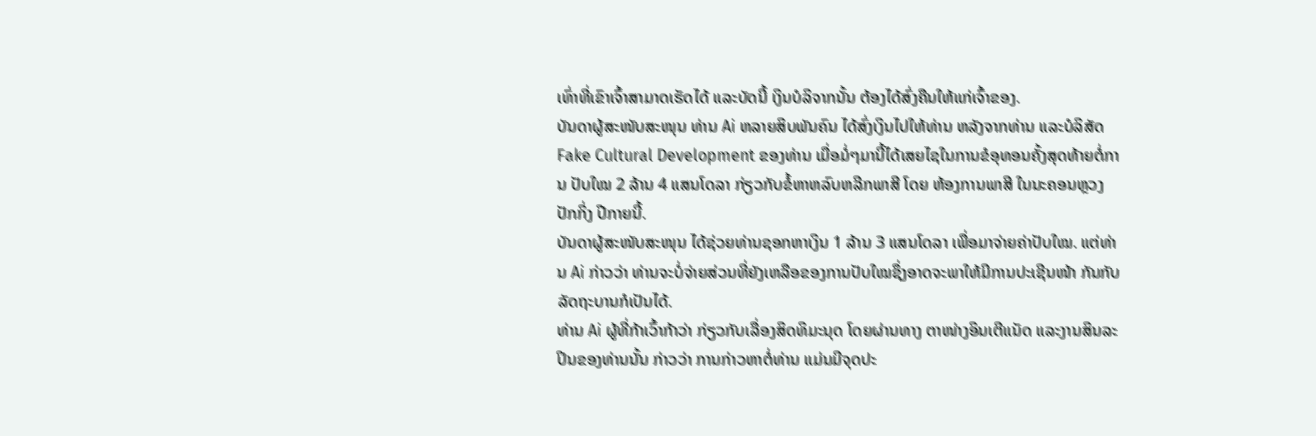ເທົ່າທີ່ເຂົາເຈົ້າສາມາດເຮັດໄດ້ ແລະບັດນີ້ ເງິນບໍລິຈາກນັ້ນ ຕ້ອງໄດ້ສົ່ງຄືນໃຫ້ແກ່ເຈົ້າຂອງ.
ບັນດາຜູ້ສະໜັບສະໜຸນ ທ່ານ Ai ຫລາຍສິບພັນຄົນ ໄດ້ສົ່ງເງິນໄປໃຫ້ທ່ານ ຫລັງຈາກທ່ານ ແລະບໍລິສັດ Fake Cultural Development ຂອງທ່ານ ເມື່ອມໍ່ໆມານີ້ໄດ້ເສຍໄຊໃນການຂໍອຸທອນຄັ້ງສຸດທ້າຍຕໍ່ການ ປັບໃໝ 2 ລ້ານ 4 ແສນໂດລາ ກ່ຽວກັບຂໍ້ຫາຫລົບຫລີກພາສີ ໂດຍ ຫ້ອງການພາສີ ໃນນະຄອນຫຼວງປັກກິ່ງ ປີກາຍນີ້.
ບັນດາຜູ້ສະໜັບສະໜຸນ ໄດ້ຊ່ວຍທ່ານຊອກຫາເງິນ 1 ລ້ານ 3 ແສນໂດລາ ເພື່ອມາຈ່າຍຄ່າປັບໃໝ. ແຕ່ທ່ານ Ai ກ່າວວ່າ ທ່ານຈະບໍ່ຈ່າຍສ່ວນທີ່ຍັງເຫລືອຂອງການປັບໃໝຊຶ່ງອາດຈະພາໃຫ້ມີການປະເຊີນໜ້າ ກັນກັບລັດຖະບານກໍເປັນໄດ້.
ທ່ານ Ai ຜູ້ທີ່ກ້າເວົ້າກ້າວ່າ ກ່ຽວກັບເລື່ອງສິດທິມະນຸດ ໂດຍຜ່ານທາງ ຕາໜ່າງອິນເຕີແນັດ ແລະງານສິນລະປິນຂອງທ່ານນັ້ນ ກ່າວວ່າ ການກ່າວຫາຕໍ່ທ່ານ ແມ່ນມີຈຸດປະ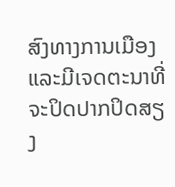ສົງທາງການເມືອງ ແລະມີເຈດຕະນາທີ່ຈະປິດປາກປິດສຽງ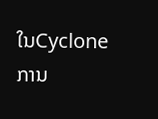ໃນCycloneການ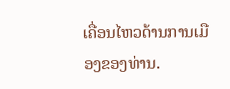ເຄື່ອນໄຫວດ້ານການເມືອງຂອງທ່ານ.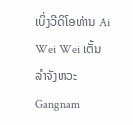ເບິ່ງວີດິໂອທ່ານ Ai Wei Wei ເຕັ້ນລໍາຈັງຫວະ Gangnam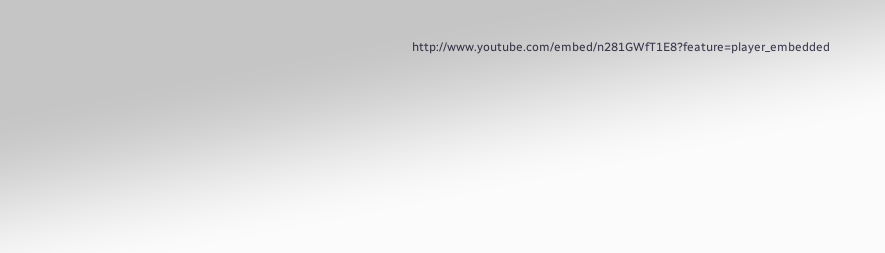http://www.youtube.com/embed/n281GWfT1E8?feature=player_embedded